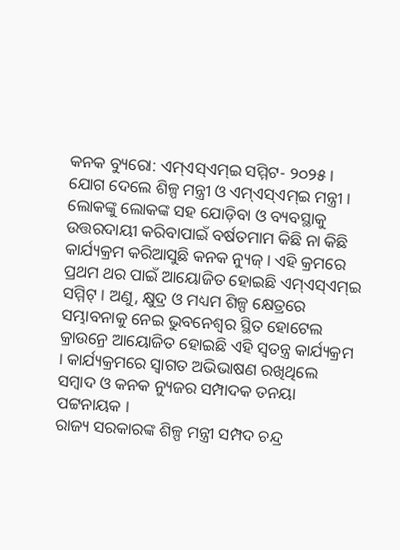କନକ ବ୍ୟୁରୋ: ଏମ୍ଏସ୍ଏମ୍ଇ ସମ୍ମିଟ- ୨୦୨୫ । ଯୋଗ ଦେଲେ ଶିଳ୍ପ ମନ୍ତ୍ରୀ ଓ ଏମ୍ଏସ୍ଏମ୍ଇ ମନ୍ତ୍ରୀ । ଲୋକଙ୍କୁ ଲୋକଙ୍କ ସହ ଯୋଡ଼ିବା ଓ ବ୍ୟବସ୍ଥାକୁ ଉତ୍ତରଦାୟୀ କରିବାପାଇଁ ବର୍ଷତମାମ କିଛି ନା କିଛି କାର୍ଯ୍ୟକ୍ରମ କରିଆସୁଛି କନକ ନ୍ୟୁଜ୍ । ଏହି କ୍ରମରେ ପ୍ରଥମ ଥର ପାଇଁ ଆୟୋଜିତ ହୋଇଛି ଏମ୍ଏସ୍ଏମ୍ଇ ସମ୍ମିଟ୍ । ଅଣୁ, କ୍ଷୁଦ୍ର ଓ ମଧ୍ୟମ ଶିଳ୍ପ କ୍ଷେତ୍ରରେ ସମ୍ଭାବନାକୁ ନେଇ ଭୁବନେଶ୍ବର ସ୍ଥିତ ହୋଟେଲ କ୍ରାଉନ୍ରେ ଆୟୋଜିତ ହୋଇଛି ଏହି ସ୍ବତନ୍ତ୍ର କାର୍ଯ୍ୟକ୍ରମ । କାର୍ଯ୍ୟକ୍ରମରେ ସ୍ବାଗତ ଅଭିଭାଷଣ ରଖିଥିଲେ ସମ୍ବାଦ ଓ କନକ ନ୍ୟୁଜର ସମ୍ପାଦକ ତନୟା ପଟ୍ଟନାୟକ ।
ରାଜ୍ୟ ସରକାରଙ୍କ ଶିଳ୍ପ ମନ୍ତ୍ରୀ ସମ୍ପଦ ଚନ୍ଦ୍ର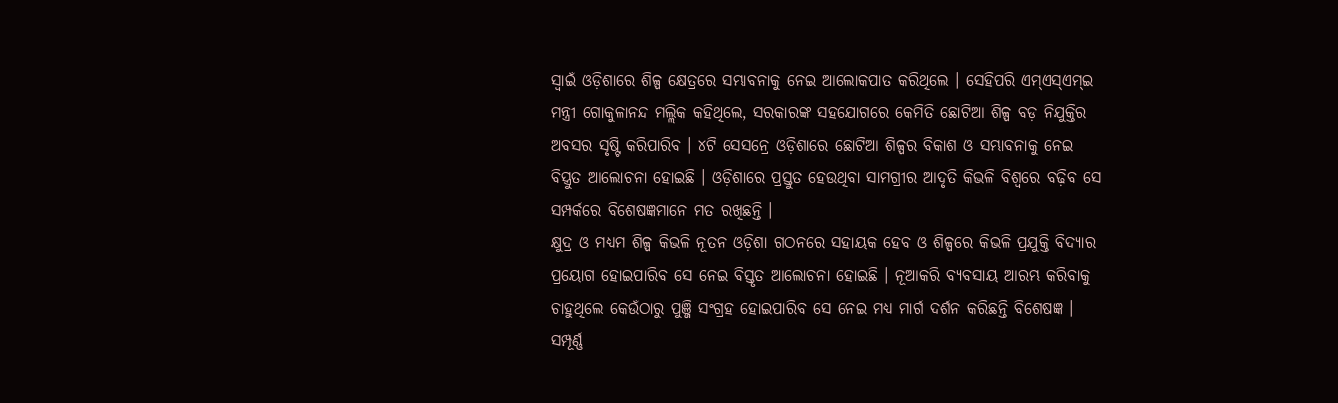ସ୍ବାଇଁ ଓଡ଼ିଶାରେ ଶିଳ୍ପ କ୍ଷେତ୍ରରେ ସମ୍ଭାବନାକୁ ନେଇ ଆଲୋକପାତ କରିଥିଲେ । ସେହିପରି ଏମ୍ଏସ୍ଏମ୍ଇ ମନ୍ତ୍ରୀ ଗୋକୁଳାନନ୍ଦ ମଲ୍ଲିକ କହିଥିଲେ, ସରକାରଙ୍କ ସହଯୋଗରେ କେମିତି ଛୋଟିଆ ଶିଳ୍ପ ବଡ଼ ନିଯୁକ୍ତିର ଅବସର ସୃଷ୍ଟି କରିପାରିବ । ୪ଟି ସେସନ୍ରେ ଓଡ଼ିଶାରେ ଛୋଟିଆ ଶିଳ୍ପର ବିକାଶ ଓ ସମ୍ଭାବନାକୁ ନେଇ ବିସ୍ତ୍ରୁତ ଆଲୋଚନା ହୋଇଛି । ଓଡ଼ିଶାରେ ପ୍ରସ୍ତୁତ ହେଉଥିବା ସାମଗ୍ରୀର ଆଦୃତି କିଭଳି ବିଶ୍ବରେ ବଢ଼ିବ ସେ ସମ୍ପର୍କରେ ବିଶେଷଜ୍ଞମାନେ ମତ ରଖିଛନ୍ତି ।
କ୍ଷୁଦ୍ର ଓ ମଧ୍ୟମ ଶିଳ୍ପ କିଭଳି ନୂତନ ଓଡ଼ିଶା ଗଠନରେ ସହାୟକ ହେବ ଓ ଶିଳ୍ପରେ କିଭଳି ପ୍ରଯୁକ୍ତି ବିଦ୍ୟାର ପ୍ରୟୋଗ ହୋଇପାରିବ ସେ ନେଇ ବିସ୍ତୃତ ଆଲୋଚନା ହୋଇଛି । ନୂଆକରି ବ୍ୟବସାୟ ଆରମ୍ଭ କରିବାକୁ ଚାହୁଥିଲେ କେଉଁଠାରୁ ପୁଞ୍ଜି ସଂଗ୍ରହ ହୋଇପାରିବ ସେ ନେଇ ମଧ୍ୟ ମାର୍ଗ ଦର୍ଶନ କରିଛନ୍ତି ବିଶେଷଜ୍ଞ । ସମ୍ପୂର୍ଣ୍ଣ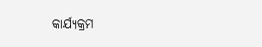କାର୍ଯ୍ୟକ୍ରମ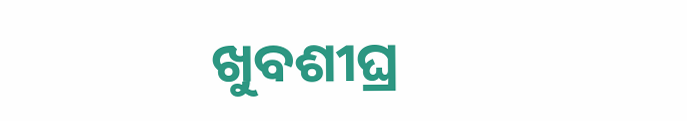ଖୁବଶୀଘ୍ର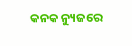କନକ ନ୍ୟୁଜରେ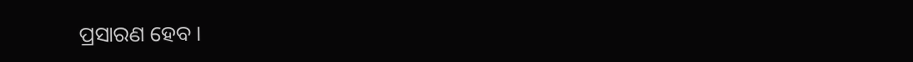ପ୍ରସାରଣ ହେବ ।